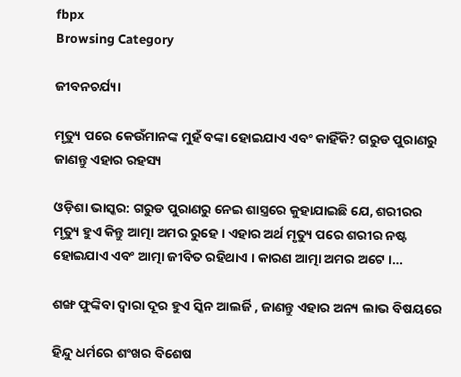fbpx
Browsing Category

ଜୀବନଚର୍ଯ୍ୟା

ମୃତ୍ୟୁ ପରେ କେଉଁମାନଙ୍କ ମୁହଁ ବଙ୍କା ହୋଇଯାଏ ଏବଂ କାହିଁକି? ଗରୁଡ ପୁରାଣରୁ ଜାଣନ୍ତୁ ଏହାର ରହସ୍ୟ

ଓଡ଼ିଶା ଭାସ୍କର: ଗରୁଡ ପୁରାଣରୁ ନେଇ ଶାସ୍ତ୍ରରେ କୁହାଯାଇଛି ଯେ, ଶରୀରର ମୃତ୍ୟୁ ହୁଏ କିନ୍ତୁ ଆତ୍ମା ଅମର ରୁହେ । ଏହାର ଅର୍ଥ ମୃତ୍ୟୁ ପରେ ଶରୀର ନଷ୍ଟ ହୋଇଯାଏ ଏବଂ ଆତ୍ମା ଜୀବିତ ରହିଥାଏ । କାରଣ ଆତ୍ମା ଅମର ଅଟେ ।…

ଶଙ୍ଖ ଫୁଙ୍କିବା ଦ୍ୱାରା ଦୂର ହୁଏ ସ୍କିନ ଆଲର୍ଜି , ଜାଣନ୍ତୁ ଏହାର ଅନ୍ୟ ଲାଭ ବିଷୟରେ

ହିନ୍ଦୁ ଧର୍ମରେ ଶଂଖର ବିଶେଷ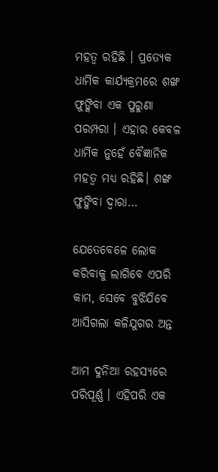ମହତ୍ୱ ରହିଛି । ପ୍ରତ୍ୟେକ ଧାର୍ମିକ କାର୍ଯ୍ୟକ୍ରମରେ ଶଙ୍ଖ ଫୁଙ୍କିବା ଏକ ପୁରୁଣା ପରମ୍ପରା । ଏହାର କେବଳ ଧାର୍ମିକ ନୁହେଁ ବୈଜ୍ଞାନିକ ମହତ୍ୱ ମଧ୍ୟ ରହିଛି। ଶଙ୍ଖ ଫୁଙ୍କିବା ଦ୍ୱାରା…

ଯେତେବେଳେ ଲୋକ କରିବାକୁ ଲାଗିବେ ଏପରି କାମ, ସେବେ ବୁଝିଯିବେ ଆସିଗଲା କଳିଯୁଗର ଅନ୍ତ

ଆମ ଦୁନିଆ ରହସ୍ୟରେ ପରିପୂର୍ଣ୍ଣ । ଏହିପରି ଏକ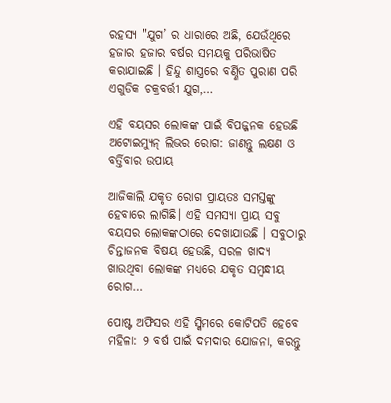ରହସ୍ୟ "ଯୁଗ’ ର ଧାରାରେ ଅଛି, ଯେଉଁଥିରେ ହଜାର ହଜାର ବର୍ଷର ସମୟକୁ ପରିଭାଷିତ କରାଯାଇଛି । ହିନ୍ଦୁ ଶାସ୍ତ୍ରରେ ବର୍ଣ୍ଣିତ ପୁରାଣ ପରି ଏଗୁଡିକ ଚକ୍ରବର୍ତ୍ତୀ ଯୁଗ,…

ଏହି ବୟସର ଲୋକଙ୍କ ପାଇଁ ବିପଜ୍ଜନକ ହେଉଛି ଅଟୋଇମ୍ୟୁନ୍ ଲିଭର ରୋଗ: ଜାଣନ୍ତୁ ଲକ୍ଷଣ ଓ ବର୍ତ୍ତିବାର ଉପାୟ

ଆଜିକାଲି ଯକୃତ ରୋଗ ପ୍ରାୟତଃ ସମସ୍ତଙ୍କୁ ହେବାରେ ଲାଗିଛି। ଏହି ସମସ୍ୟା ପ୍ରାୟ ସବୁ ବୟସର ଲୋକଙ୍କଠାରେ ଦେଖାଯାଉଛି । ସବୁଠାରୁ ଚିନ୍ତାଜନକ ବିଷୟ ହେଉଛି, ସରଳ ଖାଦ୍ୟ ଖାଉଥିବା ଲୋକଙ୍କ ମଧ୍ୟରେ ଯକୃତ ସମ୍ବନ୍ଧୀୟ ରୋଗ…

ପୋଷ୍ଟ ଅଫିସର ଏହି ସ୍କିମରେ କୋଟିପତି ହେବେ ମହିଳା: ୨ ବର୍ଷ ପାଇଁ ଦମଦାର ଯୋଜନା, କରନ୍ତୁ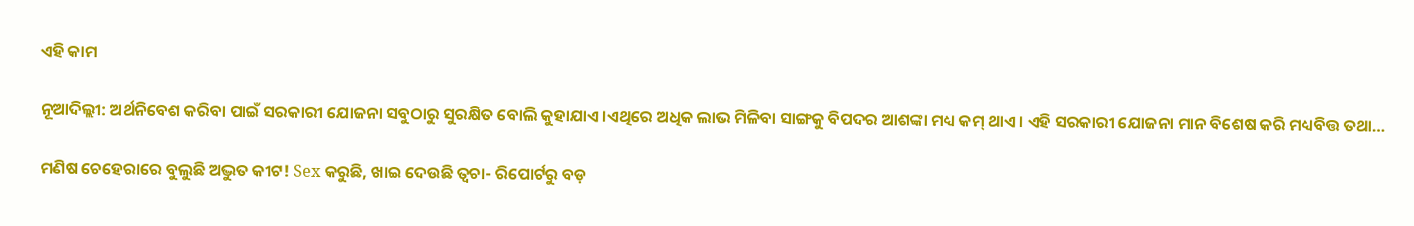ଏହି କାମ

ନୂଆଦିଲ୍ଲୀ: ଅର୍ଥନିବେଶ କରିବା ପାଇଁ ସରକାରୀ ଯୋଜନା ସବୁଠାରୁ ସୁରକ୍ଷିତ ବୋଲି କୁହାଯାଏ ।ଏଥିରେ ଅଧିକ ଲାଭ ମିଳିବା ସାଙ୍ଗକୁ ବିପଦର ଆଶଙ୍କା ମଧ୍ୟ କମ୍ ଥାଏ । ଏହି ସରକାରୀ ଯୋଜନା ମାନ ବିଶେଷ କରି ମଧ୍ୟବିତ୍ତ ତଥା…

ମଣିଷ ଚେହେରାରେ ବୁଲୁଛି ଅଦ୍ଭୁତ କୀଟ! Sex କରୁଛି, ଖାଇ ଦେଉଛି ତ୍ୱଚା- ରିପୋର୍ଟରୁ ବଡ଼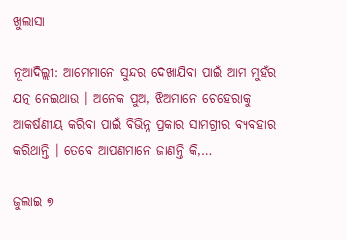ଖୁଲାସା

ନୂଆଦିଲ୍ଲୀ: ଆମେମାନେ ସୁନ୍ଦର ଦେଖାଯିବା ପାଇଁ ଆମ ମୁହଁର ଯତ୍ନ ନେଇଥାଉ । ଅନେକ ପୁଅ, ଝିଅମାନେ ଚେହେରାକୁ ଆକର୍ଷଣୀୟ କରିବା ପାଇଁ ବିଭିନ୍ନ ପ୍ରକାର ସାମଗ୍ରୀର ବ୍ୟବହାର କରିଥାନ୍ତି । ତେବେ ଆପଣମାନେ ଜାଣନ୍ତି କି,…

ଜୁଲାଇ ୭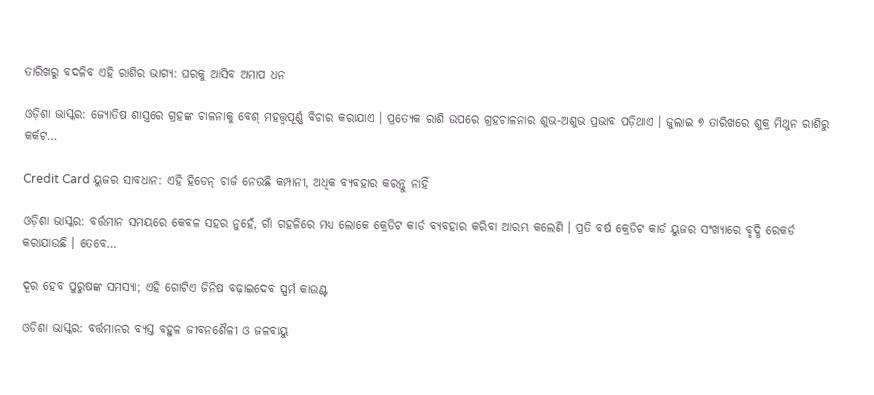ତାରିଖରୁ ବଦଳିବ ଏହି ରାଶିର ଭାଗ୍ୟ: ଘରକୁ ଆସିବ ଅମାପ ଧନ

ଓଡ଼ିଶା ଭାସ୍କର: ଜ୍ୟୋତିଷ ଶାସ୍ତ୍ରରେ ଗ୍ରହଙ୍କ ଚାଳନାକୁ ବେଶ୍ ମହତ୍ତ୍ୱପୂର୍ଣ୍ଣ ବିଚାର କରାଯାଏ । ପ୍ରତ୍ୟେକ ରାଶି ଉପରେ ଗ୍ରହଚାଳନାର ଶୁଭ-ଅଶୁଭ ପ୍ରଭାବ ପଡ଼ିଥାଏ । ଜୁଲାଇ ୭ ତାରିଖରେ ଶୁକ୍ର ମିଥୁନ ରାଶିରୁ କର୍କଟ…

Credit Card ୟୁଜର ସାବଧାନ: ଏହି ହିଡେନ୍ ଚାର୍ଜ ନେଉଛି କମ୍ପାନୀ, ଅଧିକ ବ୍ୟବହାର କରନ୍ତୁ ନାହିଁ

ଓଡ଼ିଶା ଭାସ୍କର: ବର୍ତ୍ତମାନ ସମୟରେ କେବଳ ସହର ନୁହେଁ, ଗାଁ ଗହଳିରେ ମଧ୍ୟ ଲୋକେ କ୍ରେଡିଟ କାର୍ଡ ବ୍ୟବହାର କରିବା ଆରମ୍ଭ କଲେଣି । ପ୍ରତି ବର୍ଷ କ୍ରେଡିଟ କାର୍ଡ ୟୁଜର ସଂଖ୍ୟାରେ ବୃଦ୍ଧି ରେକର୍ଡ କରାଯାଉଛି । ତେବେ…

ଦୂର ହେବ ପୁରୁଷଙ୍କ ସମସ୍ୟା; ଏହି ଗୋଟିଏ ଜିନିଷ ବଢ଼ାଇଦେବ ସ୍ପର୍ମ କାଉଣ୍ଟ

ଓଡିଶା ଭାସ୍କର: ବର୍ତ୍ତମାନର ବ୍ୟସ୍ତ ବହୁଳ ଜୀବନଶୈଳୀ ଓ ଜଳବାୟୁ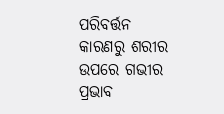ପରିବର୍ତ୍ତନ କାରଣରୁ ଶରୀର ଉପରେ ଗଭୀର ପ୍ରଭାବ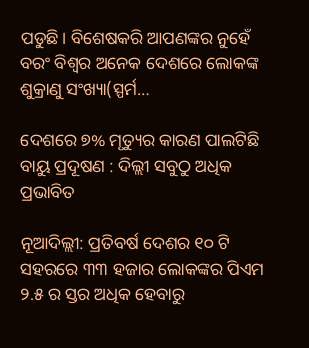ପଡୁଛି। ବିଶେଷକରି ଆପଣଙ୍କର ନୁହେଁ ବରଂ ବିଶ୍ୱର ଅନେକ ଦେଶରେ ଲୋକଙ୍କ ଶୁକ୍ରାଣୁ ସଂଖ୍ୟା(ସ୍ପର୍ମ…

ଦେଶରେ ୭% ମୃତ୍ୟୁର କାରଣ ପାଲଟିଛି ବାୟୁ ପ୍ରଦୂଷଣ : ଦିଲ୍ଲୀ ସବୁଠୁ ଅଧିକ ପ୍ରଭାବିତ

ନୂଆଦିଲ୍ଲୀ: ପ୍ରତିବର୍ଷ ଦେଶର ୧୦ ଟି ସହରରେ ୩୩ ହଜାର ଲୋକଙ୍କର ପିଏମ ୨.୫ ର ସ୍ତର ଅଧିକ ହେବାରୁ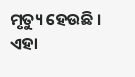ମୃତ୍ୟୁ ହେଉଛି । ଏହା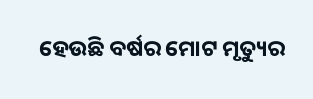ହେଉଛି ବର୍ଷର ମୋଟ ମୃତ୍ୟୁର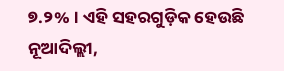୭.୨% । ଏହି ସହରଗୁଡ଼ିକ ହେଉଛି ନୂଆଦିଲ୍ଲୀ,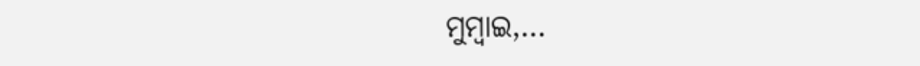ମୁମ୍ବାଇ,…